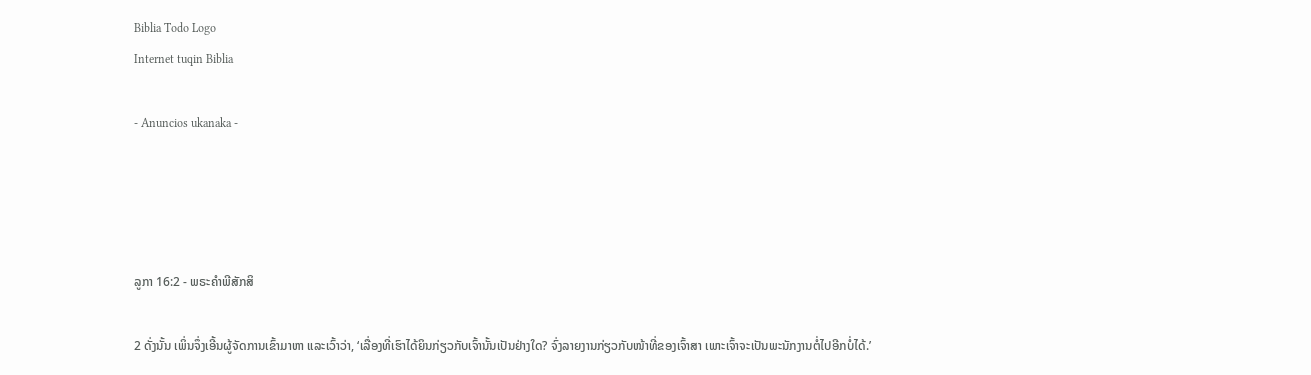Biblia Todo Logo
Internet tuqin Biblia

- Anuncios ukanaka -




ລູກາ 16:2 - ພຣະຄຳພີສັກສິ

2 ດັ່ງນັ້ນ ເພິ່ນຈຶ່ງເອີ້ນຜູ້ຈັດການເຂົ້າມາຫາ ແລະເວົ້າວ່າ, ‘ເລື່ອງທີ່ເຮົາໄດ້ຍິນກ່ຽວກັບເຈົ້ານັ້ນເປັນຢ່າງໃດ? ຈົ່ງລາຍງານກ່ຽວກັບໜ້າທີ່ຂອງເຈົ້າສາ ເພາະເຈົ້າຈະເປັນພະນັກງານຕໍ່ໄປອີກບໍ່ໄດ້.’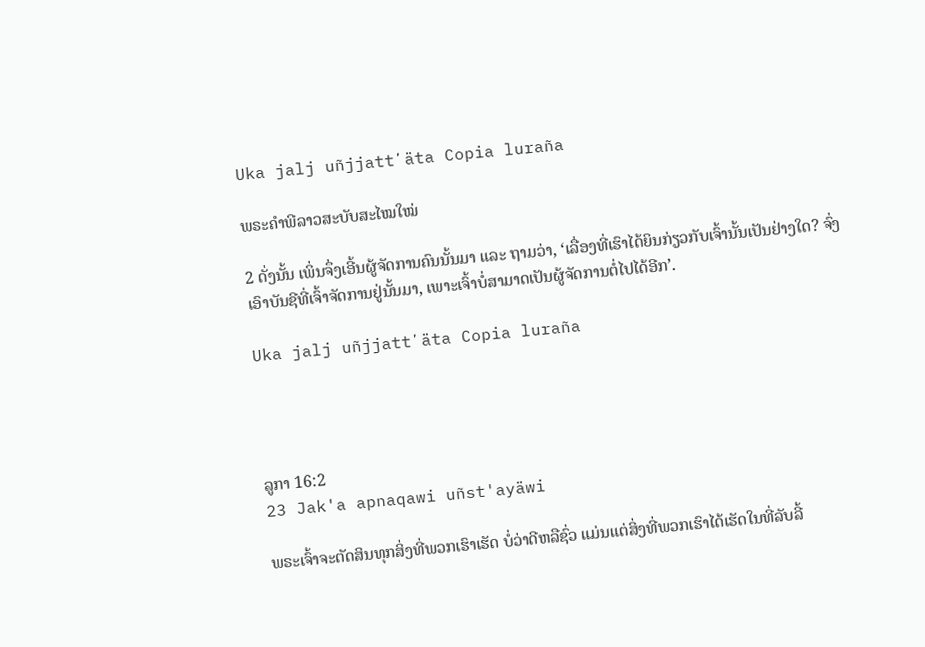Uka jalj uñjjattʼäta Copia luraña

ພຣະຄຳພີລາວສະບັບສະໄໝໃໝ່

2 ດັ່ງນັ້ນ ເພິ່ນຈຶ່ງເອີ້ນຜູ້ຈັດການຄົນນັ້ນມາ ແລະ ຖາມວ່າ, ‘ເລື່ອງທີ່ເຮົາໄດ້ຍິນກ່ຽວກັບເຈົ້ານັ້ນເປັນຢ່າງໃດ? ຈົ່ງເອົາບັນຊີທີ່ເຈົ້າຈັດການຢູ່ນັ້ນມາ, ເພາະເຈົ້າບໍ່ສາມາດເປັນຜູ້ຈັດການຕໍ່ໄປໄດ້ອີກ’.

Uka jalj uñjjattʼäta Copia luraña




ລູກາ 16:2
23 Jak'a apnaqawi uñst'ayäwi

ພຣະເຈົ້າຈະຕັດສິນທຸກສິ່ງທີ່ພວກເຮົາເຮັດ ບໍ່ວ່າດີຫລືຊົ່ວ ແມ່ນແຕ່ສິ່ງທີ່ພວກເຮົາໄດ້ເຮັດໃນທີ່ລັບລີ້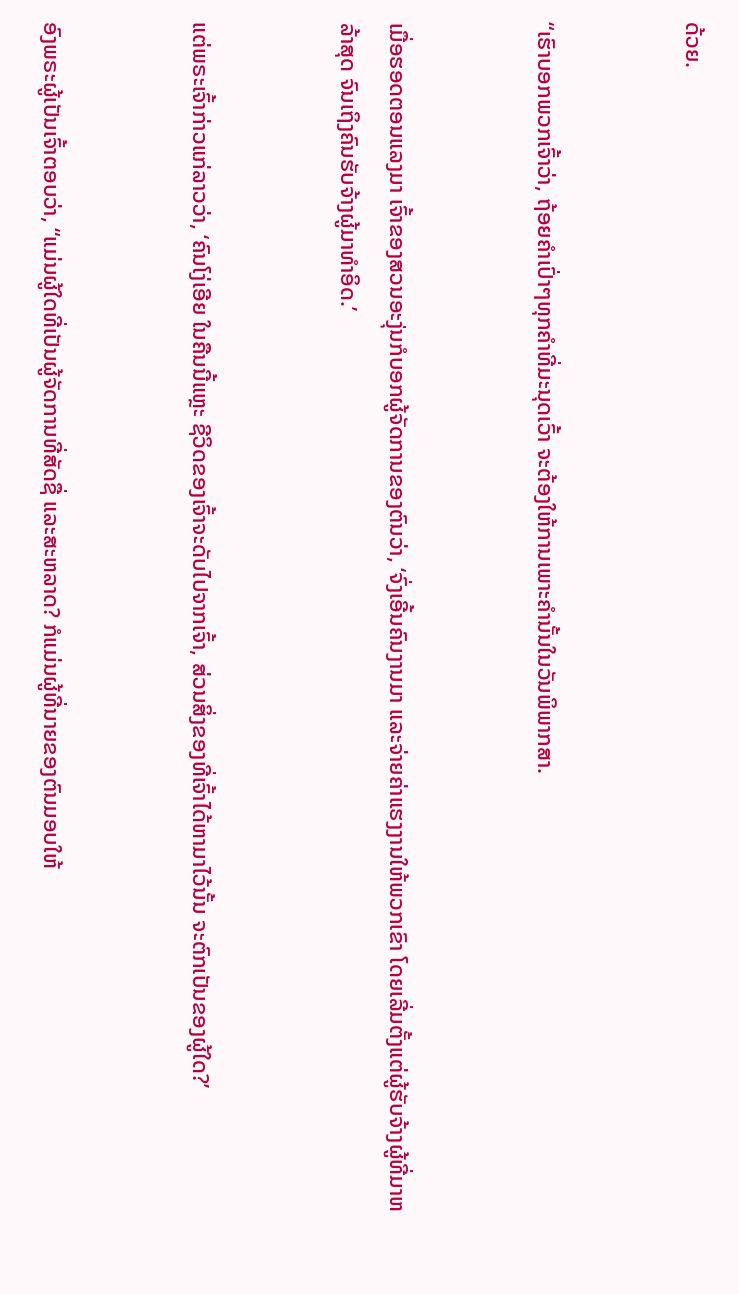ດ້ວຍ.


“ເຮົາບອກພວກເຈົ້າວ່າ, ຖ້ອຍຄຳເປົ່າໆທຸກຄຳທີ່ມະນຸດເວົ້າ ຈະຕ້ອງໃຫ້ການເພາະຄຳນັ້ນໃນວັນພິພາກສາ.


ເມື່ອຮອດຕອນແລງມາ ເຈົ້າຂອງສວນອະງຸ່ນກໍບອກຜູ້ຈັດການຂອງຕົນວ່າ, ‘ຈົ່ງເອີ້ນຄົນງານມາ ແລະຈ່າຍຄ່າແຮງງານໃຫ້ພວກເຂົາ ໂດຍເລີ່ມຕັ້ງແຕ່ຜູ້ຮັບຈ້າງຜູ້ທີ່ມາຫລ້າສຸດ ຈົນເຖິງຄົນຮັບຈ້າງຜູ້ມາທຳອິດ.’


ແຕ່ພຣະເຈົ້າກ່າວແກ່ລາວວ່າ, ‘ຄົນໂງ່ເອີຍ ໃນຄືນນີ້ແຫຼະ ຊີວິດຂອງເຈົ້າຈະດັບໄປຈາກເຈົ້າ, ສ່ວນສິ່ງຂອງທີ່ເຈົ້າໄດ້ຫາມາໄວ້ນັ້ນ ຈະຕົກເປັນຂອງຜູ້ໃດ?’


ອົງພຣະຜູ້ເປັນເຈົ້າຕອບວ່າ, “ແມ່ນຜູ້ໃດທີ່ເປັນຜູ້ຈັດການທີ່ສັດຊື່ ແລະສະຫລາດ? ກໍແມ່ນຜູ້ທີ່ນາຍຂອງຕົນມອບໃຫ້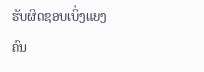ຮັບຜິດຊອບເບິ່ງແຍງ ຄົນ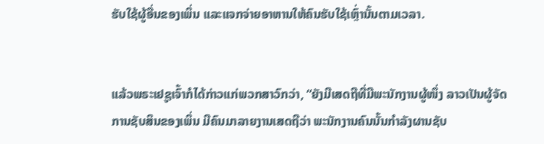ຮັບໃຊ້ຜູ້ອື່ນຂອງເພິ່ນ ແລະແຈກຈ່າຍອາຫານໃຫ້ຄົນຮັບໃຊ້ເຫຼົ່ານັ້ນຕາມເວລາ.


ແລ້ວພຣະເຢຊູເຈົ້າກໍໄດ້ກ່າວແກ່ພວກສາວົກວ່າ, “ຍັງມີເສດຖີທີ່ມີພະນັກງານຜູ້ໜຶ່ງ ລາວເປັນຜູ້ຈັດການຊັບສິນຂອງເພິ່ນ ມີຄົນມາລາຍງານເສດຖີວ່າ ພະນັກງານຄົນນັ້ນກຳລັງຜານຊັບ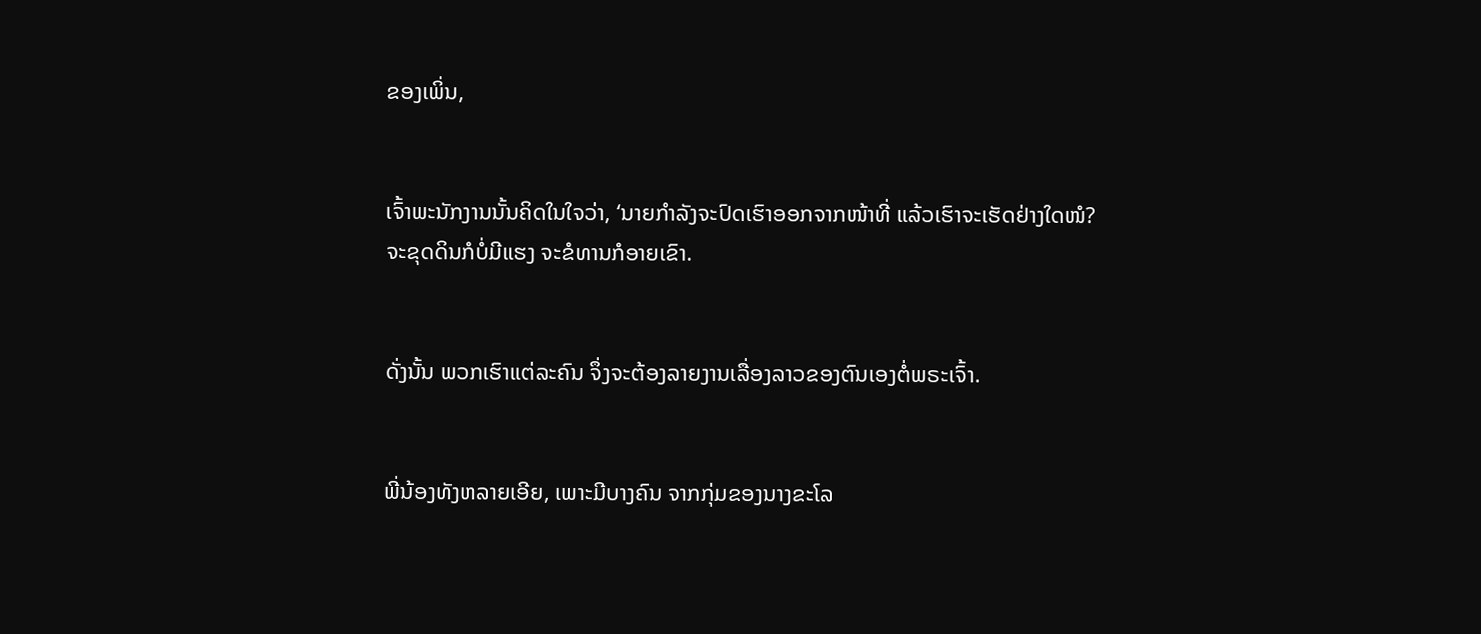ຂອງເພິ່ນ,


ເຈົ້າພະນັກງານນັ້ນຄິດໃນໃຈວ່າ, ‘ນາຍກຳລັງຈະປົດເຮົາອອກຈາກໜ້າທີ່ ແລ້ວເຮົາຈະເຮັດຢ່າງໃດໜໍ? ຈະຂຸດດິນກໍບໍ່ມີແຮງ ຈະຂໍທານກໍອາຍເຂົາ.


ດັ່ງນັ້ນ ພວກເຮົາແຕ່ລະຄົນ ຈຶ່ງຈະຕ້ອງລາຍງານເລື່ອງລາວຂອງຕົນເອງຕໍ່ພຣະເຈົ້າ.


ພີ່ນ້ອງທັງຫລາຍເອີຍ, ເພາະມີບາງຄົນ ຈາກກຸ່ມຂອງນາງຂະໂລ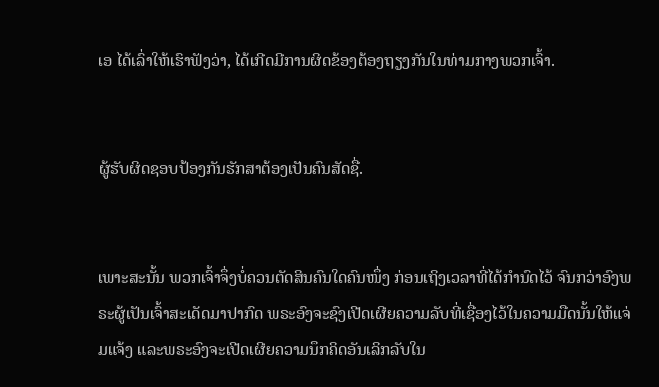ເອ ໄດ້ເລົ່າໃຫ້ເຮົາຟັງວ່າ, ໄດ້ເກີດມີການຜິດຂ້ອງຕ້ອງຖຽງກັນໃນທ່າມກາງພວກເຈົ້າ.


ຜູ້ຮັບຜິດຊອບປ້ອງກັນຮັກສາຕ້ອງເປັນຄົນສັດຊື່.


ເພາະສະນັ້ນ ພວກເຈົ້າຈຶ່ງບໍ່ຄວນຕັດສິນຄົນໃດຄົນໜຶ່ງ ກ່ອນເຖິງເວລາທີ່ໄດ້ກຳນົດໄວ້ ຈົນກວ່າອົງພຣະຜູ້ເປັນເຈົ້າສະເດັດມາປາກົດ ພຣະອົງຈະຊົງເປີດເຜີຍຄວາມລັບທີ່ເຊື່ອງໄວ້ໃນຄວາມມືດນັ້ນໃຫ້ແຈ່ມແຈ້ງ ແລະພຣະອົງຈະເປີດເຜີຍຄວາມນຶກຄິດອັນເລິກລັບໃນ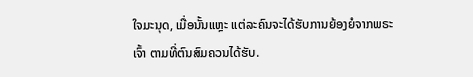ໃຈມະນຸດ, ເມື່ອນັ້ນແຫຼະ ແຕ່ລະຄົນຈະໄດ້ຮັບການຍ້ອງຍໍຈາກພຣະເຈົ້າ ຕາມທີ່ຕົນສົມຄວນໄດ້ຮັບ.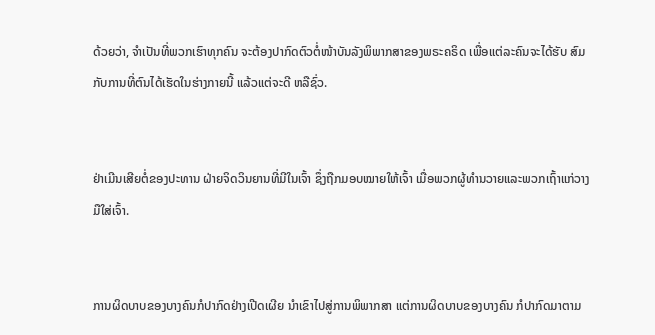ດ້ວຍວ່າ, ຈຳເປັນທີ່ພວກເຮົາທຸກຄົນ ຈະຕ້ອງປາກົດຕົວຕໍ່ໜ້າບັນລັງພິພາກສາຂອງພຣະຄຣິດ ເພື່ອແຕ່ລະຄົນຈະໄດ້ຮັບ ສົມກັບການທີ່ຕົນໄດ້ເຮັດໃນຮ່າງກາຍນີ້ ແລ້ວແຕ່ຈະດີ ຫລືຊົ່ວ.


ຢ່າເມີນເສີຍຕໍ່ຂອງປະທານ ຝ່າຍຈິດວິນຍານທີ່ມີໃນເຈົ້າ ຊຶ່ງຖືກມອບໝາຍໃຫ້ເຈົ້າ ເມື່ອພວກຜູ້ທຳນວາຍແລະພວກເຖົ້າແກ່ວາງມືໃສ່ເຈົ້າ.


ການຜິດບາບຂອງບາງຄົນກໍປາກົດຢ່າງເປີດເຜີຍ ນຳເຂົາໄປສູ່ການພິພາກສາ ແຕ່ການຜິດບາບຂອງບາງຄົນ ກໍປາກົດມາຕາມ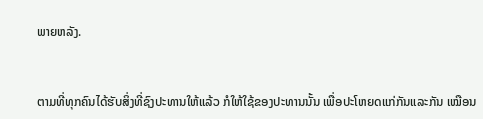ພາຍຫລັງ.


ຕາມທີ່ທຸກຄົນໄດ້ຮັບສິ່ງທີ່ຊົງປະທານໃຫ້ແລ້ວ ກໍໃຫ້ໃຊ້ຂອງປະທານນັ້ນ ເພື່ອປະໂຫຍດແກ່ກັນແລະກັນ ເໝືອນ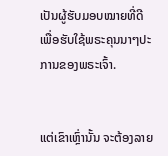ເປັນຜູ້ຮັບມອບໝາຍທີ່ດີ ເພື່ອຮັບໃຊ້ພຣະຄຸນນາໆປະການຂອງພຣະເຈົ້າ.


ແຕ່ເຂົາເຫຼົ່ານັ້ນ ຈະຕ້ອງລາຍ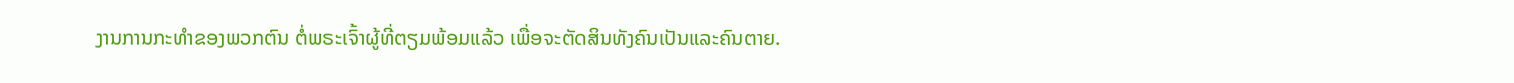ງານການກະທຳຂອງພວກຕົນ ຕໍ່ພຣະເຈົ້າຜູ້ທີ່ຕຽມພ້ອມແລ້ວ ເພື່ອຈະຕັດສິນທັງຄົນເປັນແລະຄົນຕາຍ.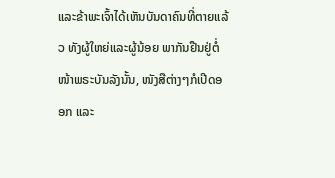ແລະຂ້າພະເຈົ້າໄດ້ເຫັນບັນດາຄົນທີ່ຕາຍແລ້ວ ທັງຜູ້ໃຫຍ່ແລະຜູ້ນ້ອຍ ພາກັນຢືນຢູ່ຕໍ່ໜ້າພຣະບັນລັງນັ້ນ, ໜັງສືຕ່າງໆກໍເປີດອອກ ແລະ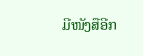ມີໜັງສືອີກ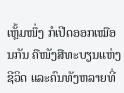ເຫຼັ້ມໜຶ່ງ ກໍເປີດອອກເໝືອນກັນ ຄືໜັງສືທະບຽນແຫ່ງຊີວິດ ແລະຄົນທັງຫລາຍທີ່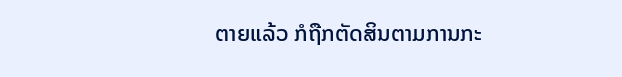ຕາຍແລ້ວ ກໍຖືກຕັດສິນຕາມການກະ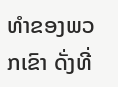ທຳຂອງພວກເຂົາ ດັ່ງທີ່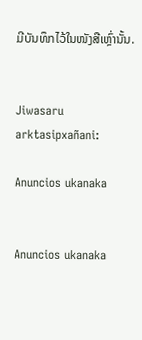ມີບັນທຶກໄວ້ໃນໜັງສືເຫຼົ່ານັ້ນ.


Jiwasaru arktasipxañani:

Anuncios ukanaka


Anuncios ukanaka